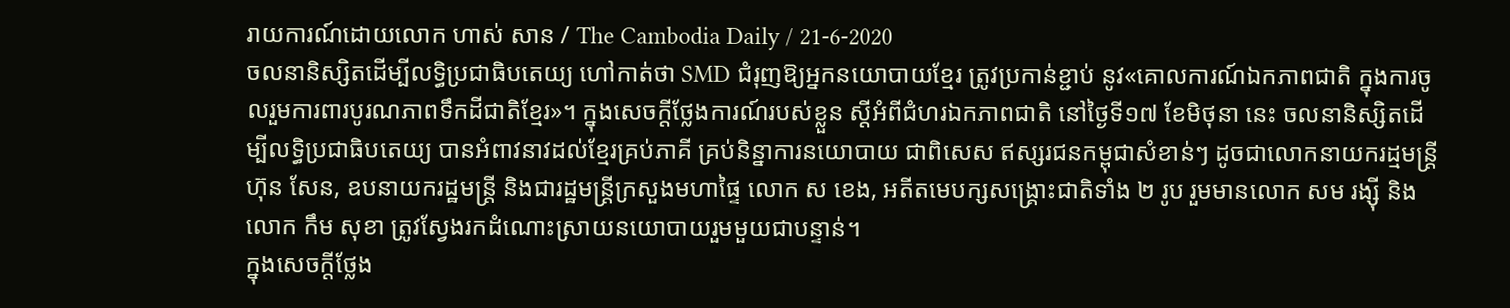រាយការណ៍ដោយលោក ហាស់ សាន / The Cambodia Daily / 21-6-2020
ចលនានិស្សិតដើម្បីលទ្ធិប្រជាធិបតេយ្យ ហៅកាត់ថា SMD ជំរុញឱ្យអ្នកនយោបាយខ្មែរ ត្រូវប្រកាន់ខ្ជាប់ នូវ«គោលការណ៍ឯកភាពជាតិ ក្នុងការចូលរួមការពារបូរណភាពទឹកដីជាតិខ្មែរ»។ ក្នុងសេចក្តីថ្លែងការណ៍របស់ខ្លួន ស្តីអំពីជំហរឯកភាពជាតិ នៅថ្ងៃទី១៧ ខែមិថុនា នេះ ចលនានិស្សិតដើម្បីលទ្ធិប្រជាធិបតេយ្យ បានអំពាវនាវដល់ខ្មែរគ្រប់ភាគី គ្រប់និន្នាការនយោបាយ ជាពិសេស ឥស្សរជនកម្ពុជាសំខាន់ៗ ដូចជាលោកនាយករដ្មមន្ត្រី ហ៊ុន សែន, ឧបនាយករដ្ឋមន្ត្រី និងជារដ្ឋមន្ត្រីក្រសួងមហាផ្ទៃ លោក ស ខេង, អតីតមេបក្សសង្រ្គោះជាតិទាំង ២ រូប រួមមានលោក សម រង្ស៊ី និងលោក កឹម សុខា ត្រូវស្វែងរកដំណោះស្រាយនយោបាយរួមមួយជាបន្ទាន់។
ក្នុងសេចក្តីថ្លែង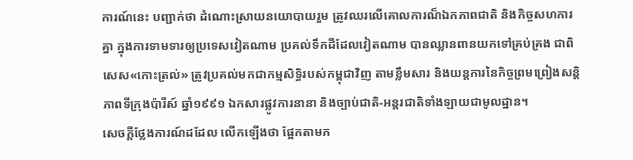ការណ៍នេះ បញ្ជាក់ថា ដំណោះស្រាយនយោបាយរួម ត្រូវឈរលើគោលការណ៏ឯកភាពជាតិ និងកិច្ចសហការគ្នា ក្នុងការទាមទារឲ្យប្រទេសវៀតណាម ប្រគល់ទឹកដីដែលវៀតណាម បានឈ្លានពានយកទៅគ្រប់គ្រង ជាពិសេស«កោះត្រល់» ត្រូវប្រគល់មកជាកម្មសិទ្ធិរបស់កម្ពុជាវិញ តាមខ្លឹមសារ និងយន្តការនៃកិច្ចព្រមព្រៀងសន្តិភាពទីក្រុងប៉ារីស៍ ឆ្នាំ១៩៩១ ឯកសារផ្លូវការនានា និងច្បាប់ជាតិ-អន្តរជាតិទាំងឡាយជាមូលដ្ឋាន។
សេចក្តីថ្លែងការណ៍ដដែល លើកឡើងថា ផ្អែកតាមភ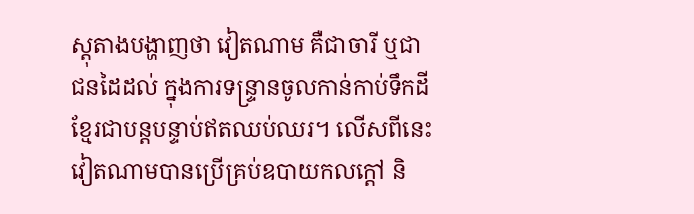ស្ដុតាងបង្ហាញថា វៀតណាម គឺជាចារី ឬជាជនដៃដល់ ក្នុងការទន្ទ្រានចូលកាន់កាប់ទឹកដីខ្មែរជាបន្តបន្ទាប់ឥតឈប់ឈរ។ លើសពីនេះ វៀតណាមបានប្រើគ្រប់ឧបាយកលក្ដៅ និ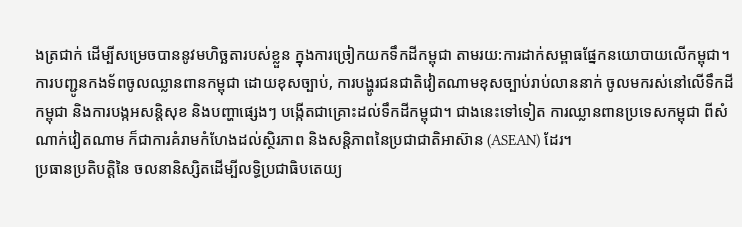ងត្រជាក់ ដើម្បីសម្រេចបាននូវមហិច្ឆតារបស់ខ្លួន ក្នុងការច្រៀកយកទឹកដីកម្ពុជា តាមរយ:ការដាក់សម្ពាធផ្នែកនយោបាយលើកម្ពុជា។
ការបញ្ជូនកងទ័ពចូលឈ្លានពានកម្ពុជា ដោយខុសច្បាប់, ការបង្ហូរជនជាតិវៀតណាមខុសច្បាប់រាប់លាននាក់ ចូលមករស់នៅលើទឹកដីកម្ពុជា និងការបង្កអសន្តិសុខ និងបញ្ហាផ្សេងៗ បង្កើតជាគ្រោះដល់ទឹកដីកម្ពុជា។ ជាងនេះទៅទៀត ការឈ្លានពានប្រទេសកម្ពុជា ពីសំណាក់វៀតណាម ក៏ជាការគំរាមកំហែងដល់ស្ថិរភាព និងសន្តិភាពនៃប្រជាជាតិអាស៊ាន (ASEAN) ដែរ។
ប្រធានប្រតិបត្តិនៃ ចលនានិស្សិតដើម្បីលទ្ធិប្រជាធិបតេយ្យ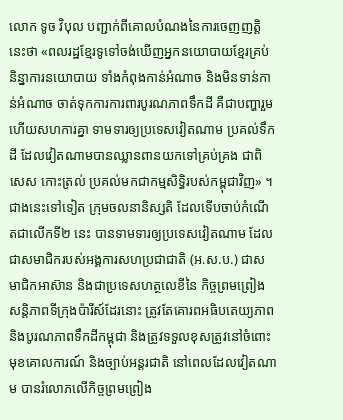លោក ទូច វិបុល បញ្ជាក់ពីគោលបំណងនៃការចេញញត្តិនេះថា «ពលរដ្ឋខ្មែរទូទៅចង់ឃើញអ្នកនយោបាយខ្មែរគ្រប់និន្នាការនយោបាយ ទាំងកំពុងកាន់អំណាច និងមិនទាន់កាន់អំណាច ចាត់ទុកការការពារបូរណភាពទឹកដី គឺជាបញ្ហារួម ហើយសហការគ្នា ទាមទារឲ្យប្រទេសវៀតណាម ប្រគល់ទឹកដី ដែលវៀតណាមបានឈ្លានពានយកទៅគ្រប់គ្រង ជាពិសេស កោះត្រល់ ប្រគល់មកជាកម្មសិទ្ធិរបស់កម្ពុជាវិញ» ។
ជាងនេះទៅទៀត ក្រុមចលនានិស្សតិ ដែលទើបចាប់កំណើតជាលើកទី២ នេះ បានទាមទារឲ្យប្រទេសវៀតណាម ដែលជាសមាជិករបស់អង្គការសហប្រជាជាតិ (អ.ស.ប.) ជាសមាជិកអាស៊ាន និងជាប្រទេសហត្ថលេខីនៃ កិច្ចព្រមព្រៀងសន្តិភាពទីក្រុងប៉ារីស៍ដែរនោះ ត្រូវតែគោរពអធិបតេយ្យភាព និងបូរណភាពទឹកដីកម្ពុជា និងត្រូវទទួលខុសត្រូវនៅចំពោះមុខគោលការណ៍ និងច្បាប់អន្តរជាតិ នៅពេលដែលវៀតណាម បានរំលោភលើកិច្ចព្រមព្រៀង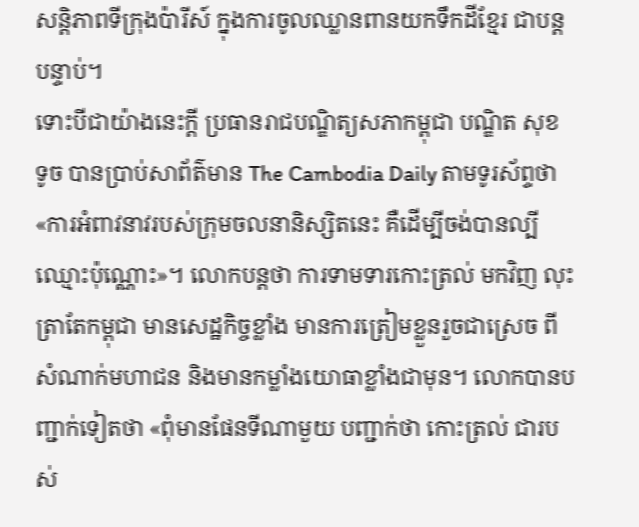សន្តិភាពទីក្រុងប៉ារីស៍ ក្នុងការចូលឈ្លានពានយកទឹកដីខ្មែរ ជាបន្តបន្ទាប់។
ទោះបីជាយ៉ាងនេះក្តី ប្រធានរាជបណ្ឌិត្យសភាកម្ពុជា បណ្ឌិត សុខ ទូច បានប្រាប់សាព័ត៌មាន The Cambodia Daily តាមទូរស័ព្ទថា «ការអំពាវនាវរបស់ក្រុមចលនានិស្សិតនេះ គឺដើម្បីចង់បានល្បីឈ្មោះប៉ុណ្ណោះ»។ លោកបន្ដថា ការទាមទារកោះត្រល់ មកវិញ លុះត្រាតែកម្ពុជា មានសេដ្ឋកិច្ចខ្លាំង មានការត្រៀមខ្លួនរួចជាស្រេច ពីសំណាក់មហាជន និងមានកម្លាំងយោធាខ្លាំងជាមុន។ លោកបានបញ្ជាក់ទៀតថា «ពុំមានផែនទីណាមួយ បញ្ជាក់ថា កោះត្រល់ ជារបស់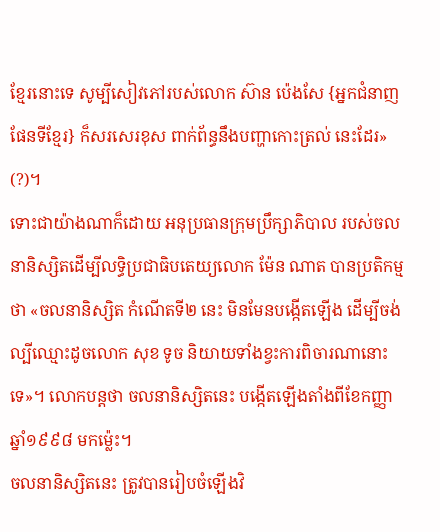ខ្មែរនោះទេ សូម្បីសៀវភៅរបស់លោក ស៊ាន ប៉េងសែ {អ្នកជំនាញផែនទីខ្មែរ} ក៏សរសេរខុស ពាក់ព័ន្ធនឹងបញ្ហាកោះត្រល់ នេះដែរ» (?)។
ទោះជាយ៉ាងណាក៏ដោយ អនុប្រធានក្រុមប្រឹក្សាភិបាល របស់ចលនានិស្សិតដើម្បីលទ្ធិប្រជាធិបតេយ្យលោក ម៉ែន ណាត បានប្រតិកម្មថា «ចលនានិស្សិត កំណើតទី២ នេះ មិនមែនបង្កើតឡើង ដើម្បីចង់ល្បីឈ្មោះដូចលោក សុខ ទូច និយាយទាំងខ្វះការពិចារណានោះទេ»។ លោកបន្តថា ចលនានិស្សិតនេះ បង្កើតឡើងតាំងពីខែកញ្ញា ឆ្នាំ១៩៩៨ មកម៉្លេះ។
ចលនានិស្សិតនេះ ត្រូវបានរៀបចំឡើងវិ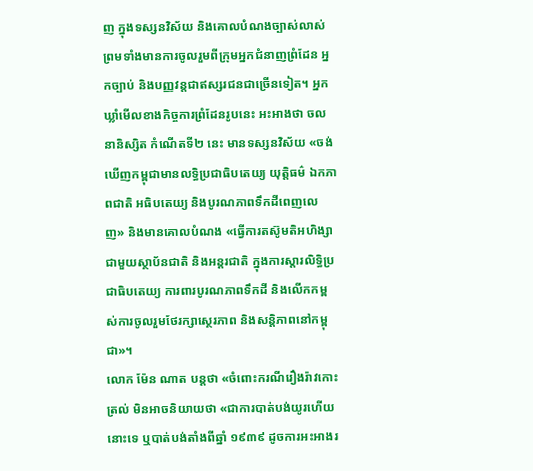ញ ក្នុងទស្សនវិស័យ និងគោលបំណងច្បាស់លាស់ ព្រមទាំងមានការចូលរួមពីក្រុមអ្នកជំនាញព្រំដែន អ្នកច្បាប់ និងបញ្ញវន្តជាឥស្សរជនជាច្រើនទៀត។ អ្នកឃ្លាំមើលខាងកិច្ចការព្រំដែនរូបនេះ អះអាងថា ចលនានិស្សិត កំណើតទី២ នេះ មានទស្សនវិស័យ «ចង់ឃើញកម្ពុជាមានលទ្ធិប្រជាធិបតេយ្យ យុត្តិធម៌ ឯកភាពជាតិ អធិបតេយ្យ និងបូរណភាពទឹកដីពេញលេញ» និងមានគោលបំណង «ធ្វើការតស៊ូមតិអហិង្សាជាមួយស្ថាប័នជាតិ និងអន្តរជាតិ ក្នុងការស្តារលិទ្ធិប្រជាធិបតេយ្យ ការពារបូរណភាពទឹកដី និងលើកកម្ពស់ការចូលរួមថែរក្សាស្ថេរភាព និងសន្តិភាពនៅកម្ពុជា»។
លោក ម៉ែន ណាត បន្តថា «ចំពោះករណីរឿងរ៉ាវកោះត្រល់ មិនអាចនិយាយថា «ជាការបាត់បង់យូរហើយនោះទេ ឬបាត់បង់តាំងពីឆ្នាំ ១៩៣៩ ដូចការអះអាងរ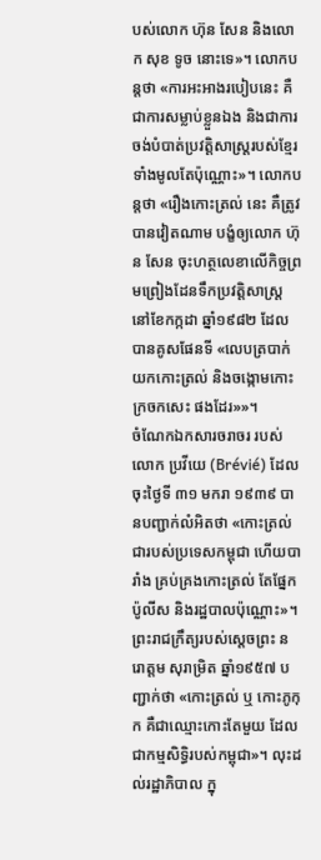បស់លោក ហ៊ុន សែន និងលោក សុខ ទូច នោះទេ»។ លោកបន្តថា «ការអះអាងរបៀបនេះ គឺជាការសម្លាប់ខ្លួនឯង និងជាការចង់បំបាត់ប្រវត្តិសាស្ត្ររបស់ខ្មែរទាំងមូលតែប៉ុណ្ណោះ»។ លោកបន្តថា «រឿងកោះត្រល់ នេះ គឺត្រូវបានវៀតណាម បង្ខំឲ្យលោក ហ៊ុន សែន ចុះហត្ថលេខាលើកិច្ចព្រមព្រៀងដែនទឹកប្រវត្តិសាស្ត្រ នៅខែកក្កដា ឆ្នាំ១៩៨២ ដែលបានគូសផែនទី «លេបត្របាក់យកកោះត្រល់ និងចង្កោមកោះក្រចកសេះ ផងដែរ»»។
ចំណែកឯកសារចរាចរ របស់លោក ប្រវីយេ (Brévié) ដែលចុះថ្ងៃទី ៣១ មករា ១៩៣៩ បានបញ្ជាក់លំអិតថា «កោះត្រល់ ជារបស់ប្រទេសកម្ពុជា ហើយបារាំង គ្រប់គ្រងកោះត្រល់ តែផ្នែកប៉ូលីស និងរដ្ឋបាលប៉ុណ្ណោះ»។ ព្រះរាជក្រឹត្យរបស់ស្តេចព្រះ នរោត្តម សុរាម្រិត ឆ្នាំ១៩៥៧ បញ្ជាក់ថា «កោះត្រល់ ឬ កោះភូកុក គឺជាឈ្មោះកោះតែមួយ ដែលជាកម្មសិទ្ធិរបស់កម្ពុជា»។ លុះដល់រដ្ឋាភិបាល ក្នុ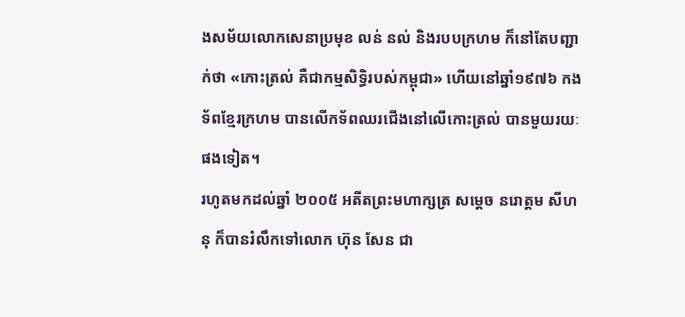ងសម័យលោកសេនាប្រមុខ លន់ នល់ និងរបបក្រហម ក៏នៅតែបញ្ជាក់ថា «កោះត្រល់ គឺជាកម្មសិទ្ធិរបស់កម្ពុជា» ហើយនៅឆ្នាំ១៩៧៦ កងទ័ពខ្មែរក្រហម បានលើកទ័ពឈរជើងនៅលើកោះត្រល់ បានមួយរយៈផងទៀត។
រហូតមកដល់ឆ្នាំ ២០០៥ អតីតព្រះមហាក្សត្រ សម្តេច នរោត្តម សីហនុ ក៏បានរំលឹកទៅលោក ហ៊ុន សែន ជា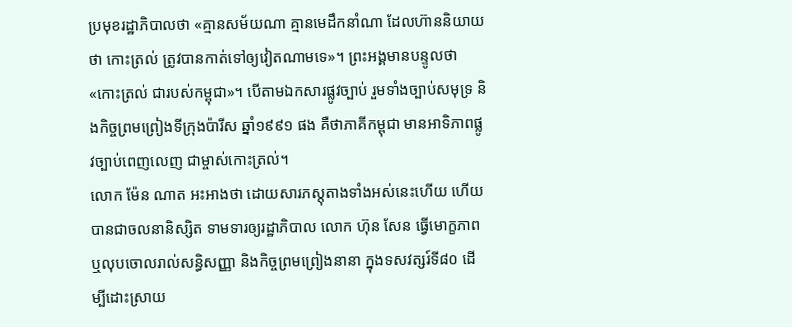ប្រមុខរដ្ឋាភិបាលថា «គ្មានសម័យណា គ្មានមេដឹកនាំណា ដែលហ៊ាននិយាយថា កោះត្រល់ ត្រូវបានកាត់ទៅឲ្យវៀតណាមទេ»។ ព្រះអង្គមានបន្ទូលថា «កោះត្រល់ ជារបស់កម្ពុជា»។ បើតាមឯកសារផ្លូវច្បាប់ រួមទាំងច្បាប់សមុទ្រ និងកិច្ចព្រមព្រៀងទីក្រុងប៉ារីស ឆ្នាំ១៩៩១ ផង គឺថាភាគីកម្ពុជា មានអាទិភាពផ្លូវច្បាប់ពេញលេញ ជាម្ចាស់កោះត្រល់។
លោក ម៉ែន ណាត អះអាងថា ដោយសារភស្តុតាងទាំងអស់នេះហើយ ហើយបានជាចលនានិស្សិត ទាមទារឲ្យរដ្ឋាភិបាល លោក ហ៊ុន សែន ធ្វើមោក្ខភាព ឬលុបចោលរាល់សន្ធិសញ្ញា និងកិច្ចព្រមព្រៀងនានា ក្នុងទសវត្សរ៍ទី៨០ ដើម្បីដោះស្រាយ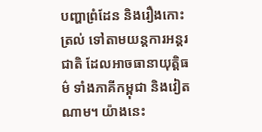បញ្ហាព្រំដែន និងរឿងកោះត្រល់ ទៅតាមយន្តការអន្តរជាតិ ដែលអាចធានាយុត្តិធម៌ ទាំងភាគីកម្ពុជា និងវៀតណាម។ យ៉ាងនេះ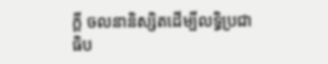ក្តី ចលនានិស្សិតដើម្បីលទ្ធិប្រជាធិប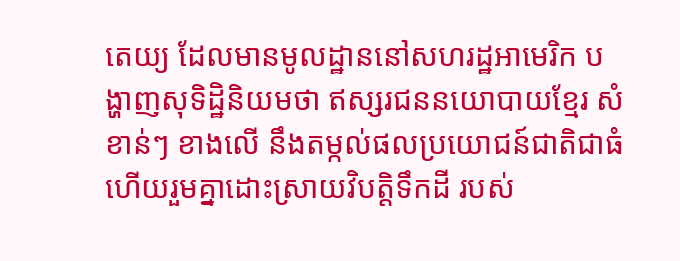តេយ្យ ដែលមានមូលដ្ឋាននៅសហរដ្ឋអាមេរិក បង្ហាញសុទិដ្ឋិនិយមថា ឥស្សរជននយោបាយខ្មែរ សំខាន់ៗ ខាងលើ នឹងតម្កល់ផលប្រយោជន៍ជាតិជាធំ ហើយរួមគ្នាដោះស្រាយវិបត្តិទឹកដី របស់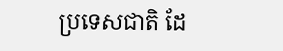ប្រទេសជាតិ ដែ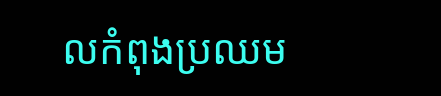លកំពុងប្រឈម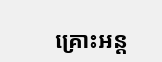គ្រោះអន្ត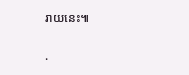រាយនេះ៕

.